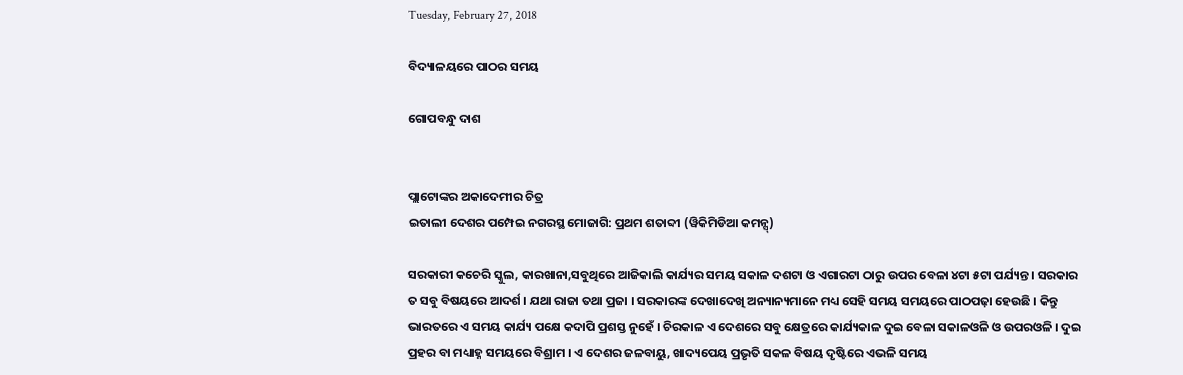Tuesday, February 27, 2018

ବିଦ୍ୟାଳୟରେ ପାଠର ସମୟ

ଗୋପବନ୍ଧୁ ଦାଶ


ପ୍ଲାଟୋଙ୍କର ଅକାଦେମୀର ଚିତ୍ର
ଇତାଲୀ ଦେଶର ପମ୍ପେଇ ନଗରସ୍ଥ ମୋଜାଗି: ପ୍ରଥମ ଶତାବ୍ଦୀ (ୱିକିମିଡିଆ କମନ୍ସ୍)

ସରକାରୀ କଚେରି ସ୍କୁଲ, କାରଖାନା,ସବୁଥିରେ ଆଜିକାଲି କାର୍ଯ୍ୟର ସମୟ ସକାଳ ଦଶଟା ଓ ଏଗାରଟା ଠାରୁ ଉପର ବେଳା ୪ଟା ୫ଟା ପର୍ଯ୍ୟନ୍ତ । ସରକାର ତ ସବୁ ବିଷୟରେ ଆଦର୍ଶ । ଯଥା ରାଜା ତଥା ପ୍ରଜା । ସରକାରଙ୍କ ଦେଖାଦେଖି ଅନ୍ୟାନ୍ୟମାନେ ମଧ୍ୟ ସେହି ସମୟ ସମୟରେ ପାଠପଢ଼ା ହେଉଛି । କିନ୍ତୁ ଭାରତରେ ଏ ସମୟ କାର୍ଯ୍ୟ ପକ୍ଷେ କଦାପି ପ୍ରଶସ୍ତ ନୁହେଁ । ଚିରକାଳ ଏ ଦେଶରେ ସବୁ କ୍ଷେତ୍ରରେ କାର୍ଯ୍ୟକାଳ ଦୁଇ ବେଳା ସକାଳଓଳି ଓ ଉପରଓଳି । ଦୁଇ ପ୍ରହର ବା ମଧ୍ୟାହ୍ନ ସମୟରେ ବିଶ୍ରାମ । ଏ ଦେଶର ଜଳବାୟୁ, ଖାଦ୍ୟପେୟ ପ୍ରଭୃତି ସକଳ ବିଷୟ ଦୃଷ୍ଟିରେ ଏଭଳି ସମୟ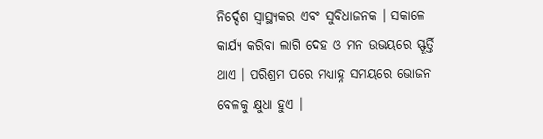ନିର୍ଦ୍ଦେଶ ସ୍ୱାସ୍ଥ୍ୟକର ଏବଂ ସୁବିଧାଜନକ । ସକାଳେ କାର୍ଯ୍ୟ କରିବା ଲାଗି ଦେହ ଓ ମନ ଉଭୟରେ ସ୍ଫୂର୍ତ୍ତି ଥାଏ । ପରିଶ୍ରମ ପରେ ମଧ୍ୟାହ୍ନ ସମୟରେ ଭୋଜନ ବେଳକୁ କ୍ଷୁଧା ହୁଏ ।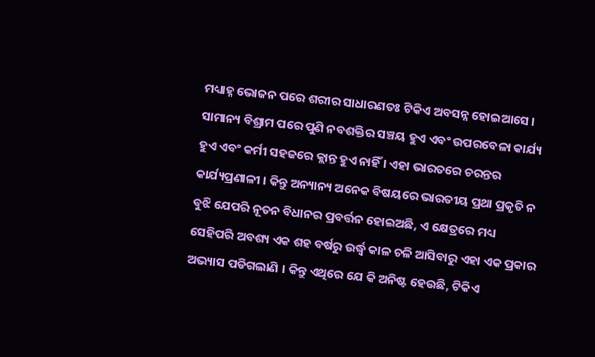ମଧ୍ୟାହ୍ନ ଭୋଜନ ପରେ ଶରୀର ସାଧାରଣତଃ ଟିକିଏ ଅବସନ୍ନ ହୋଇଆସେ । ସାମାନ୍ୟ ବିଶ୍ରାମ ପରେ ପୁଣି ନବଶକ୍ତିର ସଞ୍ଚୟ ହୁଏ ଏବଂ ଉପରବେଳା କାର୍ଯ୍ୟ ହୁଏ ଏବଂ କର୍ମୀ ସହଜରେ କ୍ଲାନ୍ତ ହୁଏ ନାହିଁ । ଏହା ଭାରତରେ ଚରନ୍ତର କାର୍ଯ୍ୟପ୍ରଣାଳୀ । କିନ୍ତୁ ଅନ୍ୟାନ୍ୟ ଅନେକ ବିଷୟରେ ଭାରତୀୟ ପ୍ରଥା ପ୍ରକୃତି ନ ବୁଝି ଯେପରି ନୂତନ ବିଧାନର ପ୍ରବର୍ତ୍ତନ ହୋଇଅଛି, ଏ କ୍ଷେତ୍ରରେ ମଧ୍ୟ ସେହିପରି ଅବଶ୍ୟ ଏକ ଶହ ବର୍ଷରୁ ଉର୍ଦ୍ଧ୍ୱ କାଳ ଚଳି ଆସିବାରୁ ଏହା ଏକ ପ୍ରକାର ଅଭ୍ୟାସ ପଡିଗଲାଣି । କିନ୍ତୁ ଏଥିରେ ଯେ କି ଅନିଷ୍ଟ ହେଉଛି, ଟିକିଏ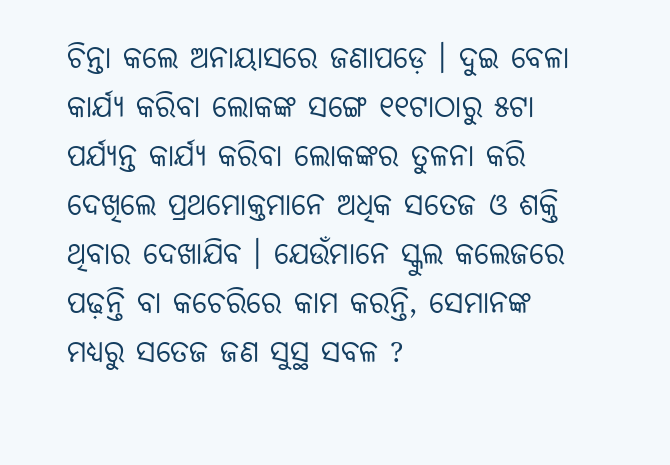ଚିନ୍ତା କଲେ ଅନାୟାସରେ ଜଣାପଡ଼େ । ଦୁଇ ବେଳା କାର୍ଯ୍ୟ କରିବା ଲୋକଙ୍କ ସଙ୍ଗେ ୧୧ଟାଠାରୁ ୫ଟା ପର୍ଯ୍ୟନ୍ତ କାର୍ଯ୍ୟ କରିବା ଲୋକଙ୍କର ତୁଳନା କରି ଦେଖିଲେ ପ୍ରଥମୋକ୍ତମାନେ ଅଧିକ ସତେଜ ଓ ଶକ୍ତି ଥିବାର ଦେଖାଯିବ । ଯେଉଁମାନେ ସ୍କୁଲ କଲେଜରେ ପଢ଼ନ୍ତି ବା କଚେରିରେ କାମ କରନ୍ତି, ସେମାନଙ୍କ ମଧ୍ୟରୁ ସତେଜ ଜଣ ସୁସ୍ଥ ସବଳ ?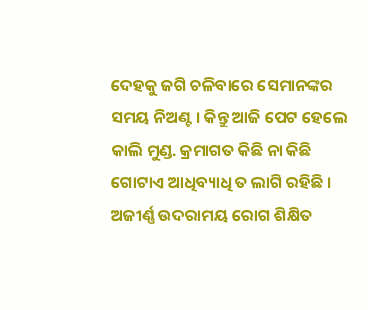ଦେହକୁ ଜଗି ଚଳିବାରେ ସେମାନଙ୍କର ସମୟ ନିଅଣ୍ଟ । କିନ୍ତୁ ଆଜି ପେଟ ହେଲେ କାଲି ମୁଣ୍ଡ. କ୍ରମାଗତ କିଛି ନା କିଛି ଗୋଟାଏ ଆଧିବ୍ୟାଧି ତ ଲାଗି ରହିଛି । ଅଜୀର୍ଣ୍ଣ ଉଦରାମୟ ରୋଗ ଶିକ୍ଷିତ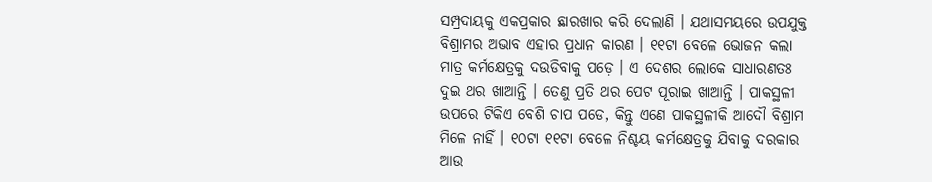ସମ୍ପ୍ରଦାୟକୁ ଏକପ୍ରକାର ଛାରଖାର କରି ଦେଲାଣି । ଯଥାସମୟରେ ଉପଯୁକ୍ତ ବିଶ୍ରାମର ଅଭାବ ଏହାର ପ୍ରଧାନ କାରଣ । ୧୧ଟା ବେଳେ ଭୋଜନ କଲା ମାତ୍ର କର୍ମକ୍ଷେତ୍ରକୁ ଦଉଡିବାକୁ ପଡ଼େ । ଏ ଦେଶର ଲୋକେ ସାଧାରଣତଃ ଦୁଇ ଥର ଖାଆନ୍ତି । ତେଣୁ ପ୍ରତି ଥର ପେଟ ପୂରାଇ ଖାଆନ୍ତି । ପାକସ୍ଥଳୀ ଉପରେ ଟିକିଏ ବେଶି ଚାପ ପଡେ, କିନ୍ତୁ ଏଣେ ପାକସ୍ଥଳୀକି ଆଦୌ ବିଶ୍ରାମ ମିଳେ ନାହିଁ । ୧୦ଟା ୧୧ଟା ବେଳେ ନିଶ୍ଚୟ କର୍ମକ୍ଷେତ୍ରକୁ ଯିବାକୁ ଦରକାର ଆଉ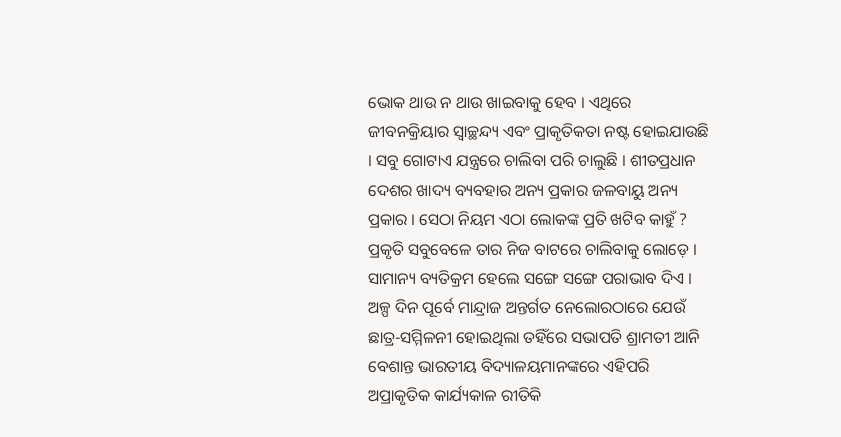ଭୋକ ଥାଉ ନ ଥାଉ ଖାଇବାକୁ ହେବ । ଏଥିରେ ଜୀବନକ୍ରିୟାର ସ୍ୱାଚ୍ଛନ୍ଦ୍ୟ ଏବଂ ପ୍ରାକୃତିକତା ନଷ୍ଟ ହୋଇଯାଉଛି । ସବୁ ଗୋଟାଏ ଯନ୍ତ୍ରରେ ଚାଲିବା ପରି ଚାଲୁଛି । ଶୀତପ୍ରଧାନ ଦେଶର ଖାଦ୍ୟ ବ୍ୟବହାର ଅନ୍ୟ ପ୍ରକାର ଜଳବାୟୁ ଅନ୍ୟ ପ୍ରକାର । ସେଠା ନିୟମ ଏଠା ଲୋକଙ୍କ ପ୍ରତି ଖଟିବ କାହୁଁ ? ପ୍ରକୃତି ସବୁବେଳେ ତାର ନିଜ ବାଟରେ ଚାଲିବାକୁ ଲୋଡ଼େ । ସାମାନ୍ୟ ବ୍ୟତିକ୍ରମ ହେଲେ ସଙ୍ଗେ ସଙ୍ଗେ ପରାଭାବ ଦିଏ । ଅଳ୍ପ ଦିନ ପୂର୍ବେ ମାନ୍ଦ୍ରାଜ ଅନ୍ତର୍ଗତ ନେଲୋରଠାରେ ଯେଉଁ ଛାତ୍ର-ସମ୍ମିଳନୀ ହୋଇଥିଲା ତହିଁରେ ସଭାପତି ଶ୍ରାମତୀ ଆନି ବେଶାନ୍ତ ଭାରତୀୟ ବିଦ୍ୟାଳୟମାନଙ୍କରେ ଏହିପରି ଅପ୍ରାକୃତିକ କାର୍ଯ୍ୟକାଳ ରୀତିକି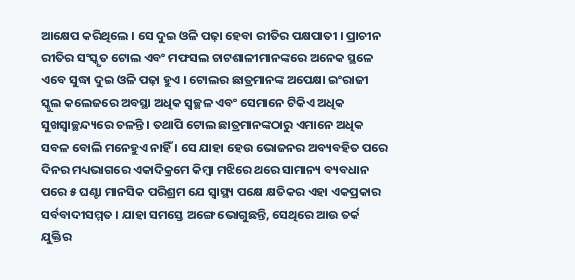ଆକ୍ଷେପ କରିଥିଲେ । ସେ ଦୁଇ ଓଳି ପଢ଼ା ହେବା ରୀତିର ପକ୍ଷପାତୀ । ପ୍ରାଚୀନ ରୀତିର ସଂସ୍କୃତ ଟୋଲ ଏବଂ ମଫସଲ ଚାଟଶାଳୀମାନଙ୍କରେ ଅନେକ ସ୍ଥଳେ ଏବେ ସୁଦ୍ଧା ଦୁଇ ଓଳି ପଢ଼ା ହୁଏ । ଟୋଲର ଛାତ୍ରମାନଙ୍କ ଅପେକ୍ଷା ଇଂରାଜୀ ସ୍କୁଲ କଲେଜରେ ଅବସ୍ଥା ଅଧିକ ସ୍ୱଚ୍ଛଳ ଏବଂ ସେମାନେ ଟିକିଏ ଅଧିକ ସୁଖସ୍ୱାଚ୍ଛନ୍ଦ୍ୟରେ ଚଳନ୍ତି । ତଥାପି ଟୋଲ ଛାତ୍ରମାନଙ୍କଠାରୁ ଏମାନେ ଅଧିକ ସବଳ ବୋଲି ମନେହୁଏ ନାହିଁ । ସେ ଯାହା ହେଉ ଭୋଜନର ଅବ୍ୟବହିତ ପରେ ଦିନର ମଧ୍ୟଭାଗରେ ଏକାଦିକ୍ରମେ କିମ୍ୱା ମଝିରେ ଥରେ ସାମାନ୍ୟ ବ୍ୟବଧାନ ପରେ ୫ ଘଣ୍ଟା ମାନସିକ ପରିଶ୍ରମ ଯେ ସ୍ୱାସ୍ଥ୍ୟ ପକ୍ଷେ କ୍ଷତିକର ଏହା ଏକପ୍ରକାର ସର୍ବବାଦୀସମ୍ମତ । ଯାହା ସମସ୍ତେ ଅଙ୍ଗେ ଭୋଗୁଛନ୍ତି, ସେଥିରେ ଆଉ ତର୍କ ଯୁକ୍ତିର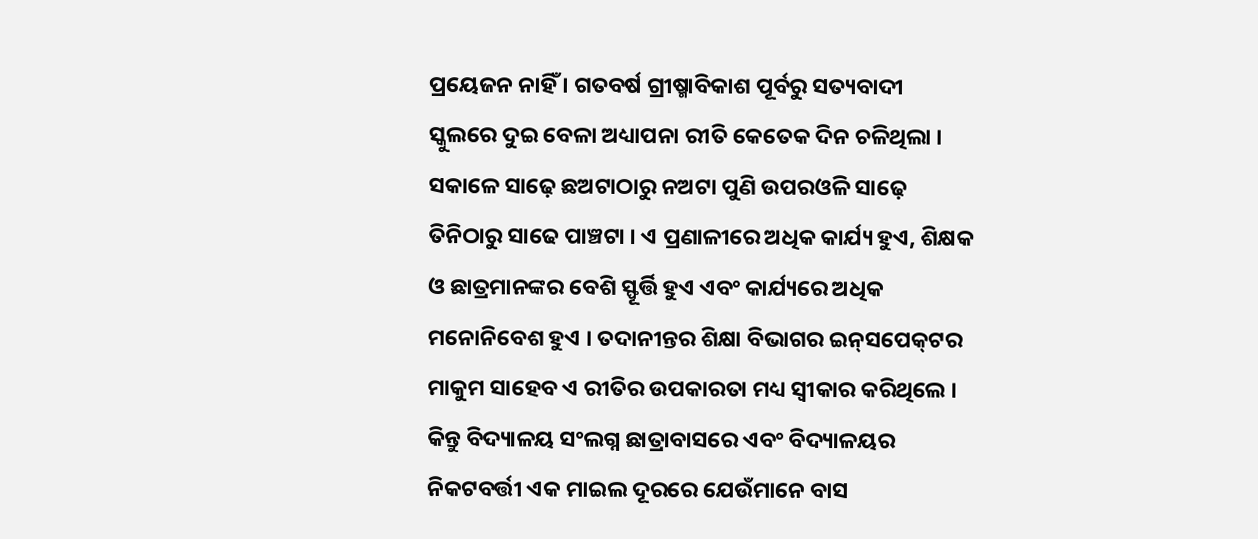ପ୍ରୟେଜନ ନାହିଁ । ଗତବର୍ଷ ଗ୍ରୀଷ୍ମାବିକାଶ ପୂର୍ବରୁ ସତ୍ୟବାଦୀ ସ୍କୁଲରେ ଦୁଇ ବେଳା ଅଧ୍ୟାପନା ରୀତି କେତେକ ଦିନ ଚଳିଥିଲା । ସକାଳେ ସାଢ଼େ ଛଅଟାଠାରୁ ନଅଟା ପୁଣି ଉପରଓଳି ସାଢ଼େ ତିନିଠାରୁ ସାଢେ ପାଞ୍ଚଟା । ଏ ପ୍ରଣାଳୀରେ ଅଧିକ କାର୍ଯ୍ୟ ହୁଏ, ଶିକ୍ଷକ ଓ ଛାତ୍ରମାନଙ୍କର ବେଶି ସ୍ଫୂର୍ତ୍ତି ହୁଏ ଏବଂ କାର୍ଯ୍ୟରେ ଅଧିକ ମନୋନିବେଶ ହୁଏ । ତଦାନୀନ୍ତର ଶିକ୍ଷା ବିଭାଗର ଇନ୍‌ସପେକ୍‌ଟର ମାକୁମ ସାହେବ ଏ ରୀତିର ଉପକାରତା ମଧ୍ୟ ସ୍ୱୀକାର କରିଥିଲେ । କିନ୍ତୁ ବିଦ୍ୟାଳୟ ସଂଲଗ୍ନ ଛାତ୍ରାବାସରେ ଏବଂ ବିଦ୍ୟାଳୟର ନିକଟବର୍ତ୍ତୀ ଏକ ମାଇଲ ଦୂରରେ ଯେଉଁମାନେ ବାସ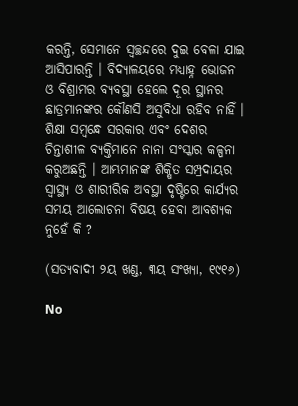କରନ୍ତି, ସେମାନେ ସ୍ୱଚ୍ଛନ୍ଦରେ ଦୁଇ ବେଳା ଯାଇ ଆସିପାରନ୍ତି । ବିଦ୍ୟାଳୟରେ ମଧ୍ୟାହ୍ନ ଭୋଜନ ଓ ବିଶ୍ରାମର ବ୍ୟବସ୍ଥା ହେଲେ ଦୂର ସ୍ଥାନର ଛାତ୍ରମାନଙ୍କର କୌଣସି ଅସୁବିଧା ରହିବ ନାହିଁ । ଶିକ୍ଷା ସମ୍ୱନ୍ଧେ ସରକାର ଏବଂ ଦେଶର ଚିନ୍ତାଶୀଳ ବ୍ୟକ୍ତିମାନେ ନାନା ସଂସ୍କାର କଳ୍ପନା କରୁଅଛନ୍ତି । ଆମ୍ଭମାନଙ୍କ ଶିକ୍ଷିତ ସମ୍ପ୍ରଦାୟର ସ୍ୱାସ୍ଥ୍ୟ ଓ ଶାରୀରିକ ଅବସ୍ଥା ଦୃଷ୍ଟିରେ କାର୍ଯ୍ୟର ସମୟ ଆଲୋଚନା ବିଷୟ ହେବା ଆବଶ୍ୟକ ନୁହେଁ କି ?

(ସତ୍ୟବାଦୀ ୨ୟ ଖଣ୍ଡ, ୩ୟ ସଂଖ୍ୟା, ୧୯୧୬)

No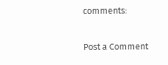comments:

Post a Comment